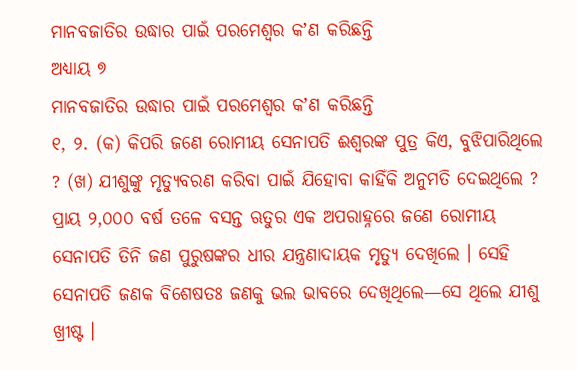ମାନବଜାତିର ଉଦ୍ଧାର ପାଇଁ ପରମେଶ୍ୱର କʼଣ କରିଛନ୍ତି
ଅଧ୍ୟାୟ ୭
ମାନବଜାତିର ଉଦ୍ଧାର ପାଇଁ ପରମେଶ୍ୱର କʼଣ କରିଛନ୍ତି
୧, ୨. (କ) କିପରି ଜଣେ ରୋମୀୟ ସେନାପତି ଈଶ୍ୱରଙ୍କ ପୁତ୍ର କିଏ, ବୁଝିପାରିଥିଲେ ? (ଖ) ଯୀଶୁଙ୍କୁ ମୃତ୍ୟୁବରଣ କରିବା ପାଇଁ ଯିହୋବା କାହିଁକି ଅନୁମତି ଦେଇଥିଲେ ?
ପ୍ରାୟ ୨,୦୦୦ ବର୍ଷ ତଳେ ବସନ୍ତ ଋତୁର ଏକ ଅପରାହ୍ନରେ ଜଣେ ରୋମୀୟ ସେନାପତି ତିନି ଜଣ ପୁରୁଷଙ୍କର ଧୀର ଯନ୍ତ୍ରଣାଦାୟକ ମୃତ୍ୟୁ ଦେଖିଲେ । ସେହି ସେନାପତି ଜଣକ ବିଶେଷତଃ ଜଣକୁ ଭଲ ଭାବରେ ଦେଖିଥିଲେ—ସେ ଥିଲେ ଯୀଶୁ ଖ୍ରୀଷ୍ଟ ।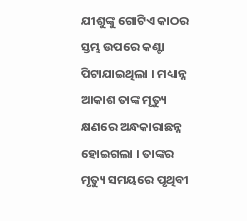ଯୀଶୁଙ୍କୁ ଗୋଟିଏ କାଠର ସ୍ତମ୍ଭ ଉପରେ କଣ୍ଟା ପିଟାଯାଇଥିଲା । ମଧ୍ୟାନ୍ନ ଆକାଶ ତାଙ୍କ ମୃତ୍ୟୁ କ୍ଷଣରେ ଅନ୍ଧକାରାଛନ୍ନ ହୋଇଗଲା । ତାଙ୍କର ମୃତ୍ୟୁ ସମୟରେ ପୃଥିବୀ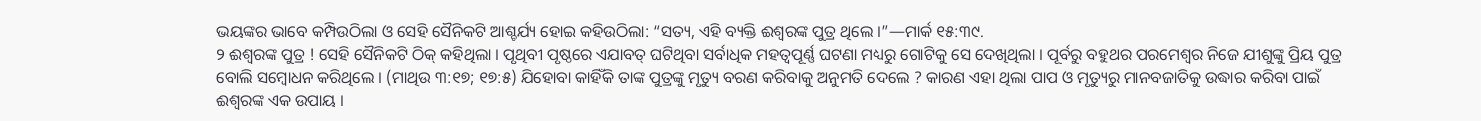ଭୟଙ୍କର ଭାବେ କମ୍ପିଉଠିଲା ଓ ସେହି ସୈନିକଟି ଆଶ୍ଚର୍ଯ୍ୟ ହୋଇ କହିଉଠିଲା: “ସତ୍ୟ, ଏହି ବ୍ୟକ୍ତି ଈଶ୍ୱରଙ୍କ ପୁତ୍ର ଥିଲେ ।”—ମାର୍କ ୧୫:୩୯.
୨ ଈଶ୍ୱରଙ୍କ ପୁତ୍ର ! ସେହି ସୈନିକଟି ଠିକ୍ କହିଥିଲା । ପୃଥିବୀ ପୃଷ୍ଠରେ ଏଯାବତ୍ ଘଟିଥିବା ସର୍ବାଧିକ ମହତ୍ୱପୂର୍ଣ୍ଣ ଘଟଣା ମଧ୍ୟରୁ ଗୋଟିକୁ ସେ ଦେଖିଥିଲା । ପୂର୍ବରୁ ବହୁଥର ପରମେଶ୍ୱର ନିଜେ ଯୀଶୁଙ୍କୁ ପ୍ରିୟ ପୁତ୍ର ବୋଲି ସମ୍ବୋଧନ କରିଥିଲେ । (ମାଥିଉ ୩:୧୭; ୧୭:୫) ଯିହୋବା କାହିଁକି ତାଙ୍କ ପୁତ୍ରଙ୍କୁ ମୃତ୍ୟୁ ବରଣ କରିବାକୁ ଅନୁମତି ଦେଲେ ? କାରଣ ଏହା ଥିଲା ପାପ ଓ ମୃତ୍ୟୁରୁ ମାନବଜାତିକୁ ଉଦ୍ଧାର କରିବା ପାଇଁ ଈଶ୍ୱରଙ୍କ ଏକ ଉପାୟ ।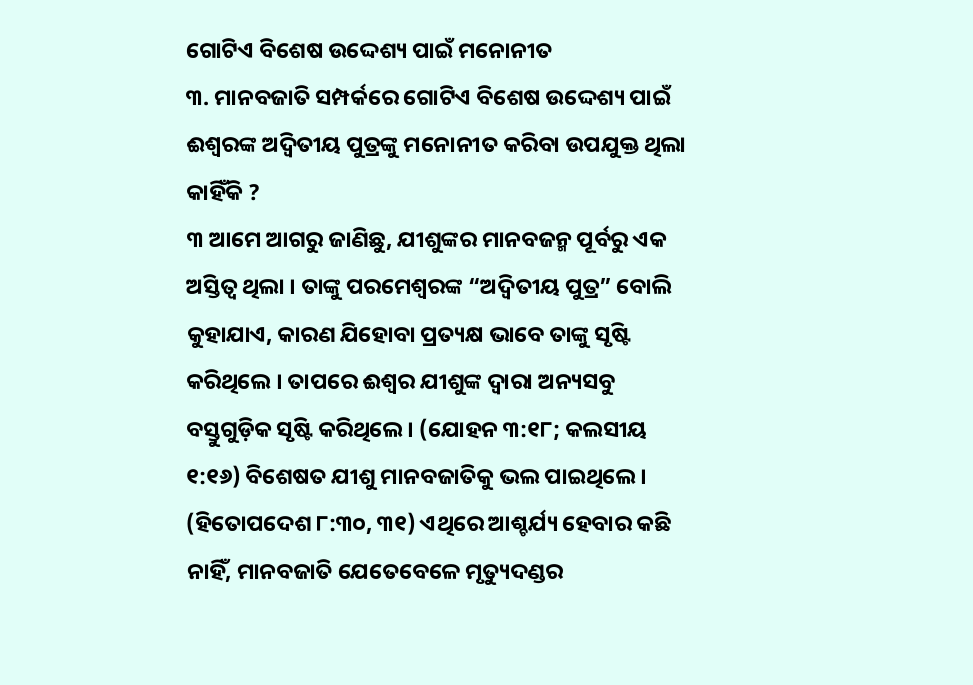ଗୋଟିଏ ବିଶେଷ ଉଦ୍ଦେଶ୍ୟ ପାଇଁ ମନୋନୀତ
୩. ମାନବଜାତି ସମ୍ପର୍କରେ ଗୋଟିଏ ବିଶେଷ ଉଦ୍ଦେଶ୍ୟ ପାଇଁ ଈଶ୍ୱରଙ୍କ ଅଦ୍ୱିତୀୟ ପୁତ୍ରଙ୍କୁ ମନୋନୀତ କରିବା ଉପଯୁକ୍ତ ଥିଲା କାହିଁକି ?
୩ ଆମେ ଆଗରୁ ଜାଣିଛୁ, ଯୀଶୁଙ୍କର ମାନବଜନ୍ମ ପୂର୍ବରୁ ଏକ ଅସ୍ତିତ୍ୱ ଥିଲା । ତାଙ୍କୁ ପରମେଶ୍ୱରଙ୍କ “ଅଦ୍ୱିତୀୟ ପୁତ୍ର” ବୋଲି କୁହାଯାଏ, କାରଣ ଯିହୋବା ପ୍ରତ୍ୟକ୍ଷ ଭାବେ ତାଙ୍କୁ ସୃଷ୍ଟି କରିଥିଲେ । ତାପରେ ଈଶ୍ୱର ଯୀଶୁଙ୍କ ଦ୍ୱାରା ଅନ୍ୟସବୁ ବସ୍ତୁଗୁଡ଼ିକ ସୃଷ୍ଟି କରିଥିଲେ । (ଯୋହନ ୩:୧୮; କଲସୀୟ ୧:୧୬) ବିଶେଷତ ଯୀଶୁ ମାନବଜାତିକୁ ଭଲ ପାଇଥିଲେ । (ହିତୋପଦେଶ ୮:୩୦, ୩୧) ଏଥିରେ ଆଶ୍ଚର୍ଯ୍ୟ ହେବାର କଛି ନାହିଁ, ମାନବଜାତି ଯେତେବେଳେ ମୃତ୍ୟୁଦଣ୍ଡର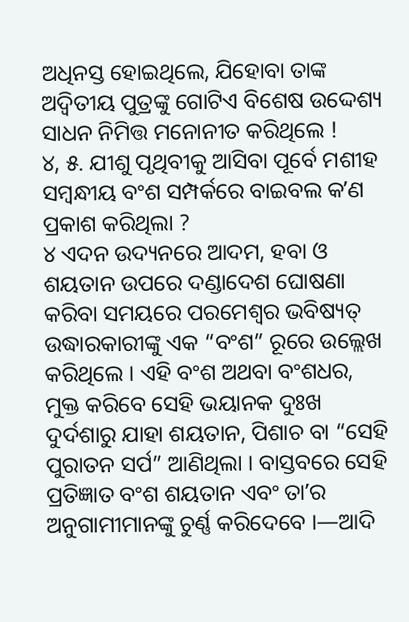ଅଧିନସ୍ତ ହୋଇଥିଲେ, ଯିହୋବା ତାଙ୍କ ଅଦ୍ୱିତୀୟ ପୁତ୍ରଙ୍କୁ ଗୋଟିଏ ବିଶେଷ ଉଦ୍ଦେଶ୍ୟ ସାଧନ ନିମିତ୍ତ ମନୋନୀତ କରିଥିଲେ !
୪, ୫. ଯୀଶୁ ପୃଥିବୀକୁ ଆସିବା ପୂର୍ବେ ମଶୀହ ସମ୍ବନ୍ଧୀୟ ବଂଶ ସମ୍ପର୍କରେ ବାଇବଲ କʼଣ ପ୍ରକାଶ କରିଥିଲା ?
୪ ଏଦନ ଉଦ୍ୟନରେ ଆଦମ, ହବା ଓ ଶୟତାନ ଉପରେ ଦଣ୍ଡାଦେଶ ଘୋଷଣା କରିବା ସମୟରେ ପରମେଶ୍ୱର ଭବିଷ୍ୟତ୍ ଉଦ୍ଧାରକାରୀଙ୍କୁ ଏକ “ବଂଶ” ରୂରେ ଉଲ୍ଲେଖ କରିଥିଲେ । ଏହି ବଂଶ ଅଥବା ବଂଶଧର, ମୁକ୍ତ କରିବେ ସେହି ଭୟାନକ ଦୁଃଖ ଦୁର୍ଦଶାରୁ ଯାହା ଶୟତାନ, ପିଶାଚ ବା “ସେହି ପୁରାତନ ସର୍ପ” ଆଣିଥିଲା । ବାସ୍ତବରେ ସେହି ପ୍ରତିଜ୍ଞାତ ବଂଶ ଶୟତାନ ଏବଂ ତାʼର ଅନୁଗାମୀମାନଙ୍କୁ ଚୁର୍ଣ୍ଣ କରିଦେବେ ।—ଆଦି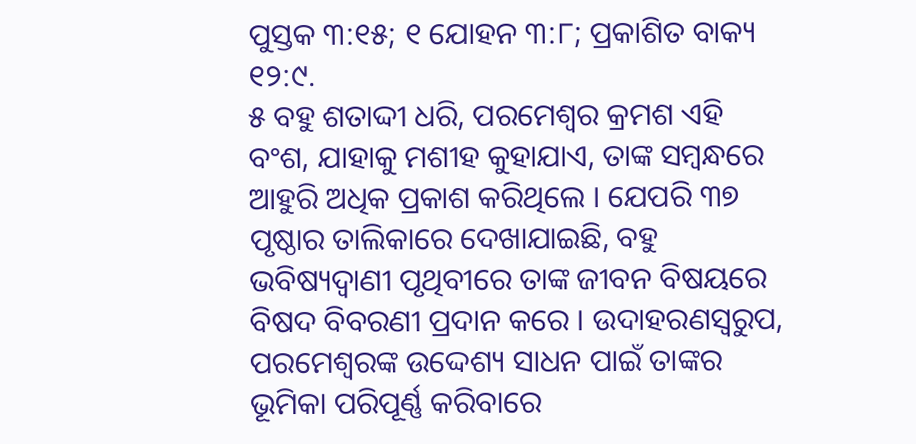ପୁସ୍ତକ ୩:୧୫; ୧ ଯୋହନ ୩:୮; ପ୍ରକାଶିତ ବାକ୍ୟ ୧୨:୯.
୫ ବହୁ ଶତାଦ୍ଦୀ ଧରି, ପରମେଶ୍ୱର କ୍ରମଶ ଏହି ବଂଶ, ଯାହାକୁ ମଶୀହ କୁହାଯାଏ, ତାଙ୍କ ସମ୍ବନ୍ଧରେ ଆହୁରି ଅଧିକ ପ୍ରକାଶ କରିଥିଲେ । ଯେପରି ୩୭ ପୃଷ୍ଠାର ତାଲିକାରେ ଦେଖାଯାଇଛି, ବହୁ ଭବିଷ୍ୟଦ୍ବାଣୀ ପୃଥିବୀରେ ତାଙ୍କ ଜୀବନ ବିଷୟରେ ବିଷଦ ବିବରଣୀ ପ୍ରଦାନ କରେ । ଉଦାହରଣସ୍ୱରୁପ, ପରମେଶ୍ୱରଙ୍କ ଉଦ୍ଦେଶ୍ୟ ସାଧନ ପାଇଁ ତାଙ୍କର ଭୂମିକା ପରିପୂର୍ଣ୍ଣ କରିବାରେ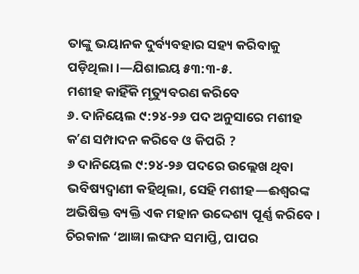ତାଙ୍କୁ ଭୟାନକ ଦୁର୍ବ୍ୟବହାର ସହ୍ୟ କରିବାକୁ ପଡ଼ିଥିଲା ।—ଯିଶାଇୟ ୫୩:୩-୫.
ମଶୀହ କାହିଁକି ମୃତ୍ୟୁବରଣ କରିବେ
୬. ଦାନିୟେଲ ୯:୨୪-୨୬ ପଦ ଅନୁସାରେ ମଶୀହ କʼଣ ସମ୍ପାଦନ କରିବେ ଓ କିପରି ?
୬ ଦାନିୟେଲ ୯:୨୪-୨୬ ପଦରେ ଉଲ୍ଲେଖ ଥିବା ଭବିଷ୍ୟଦ୍ବାଣୀ କହିଥିଲା, ସେହି ମଶୀହ—ଈଶ୍ୱରଙ୍କ ଅଭିଷିକ୍ତ ବ୍ୟକ୍ତି ଏକ ମହାନ ଉଦ୍ଦେଶ୍ୟ ପୂର୍ଣ୍ଣ କରିବେ । ଚିରକାଳ ‘ଆଜ୍ଞା ଲଙ୍ଘନ ସମାପ୍ତି, ପାପର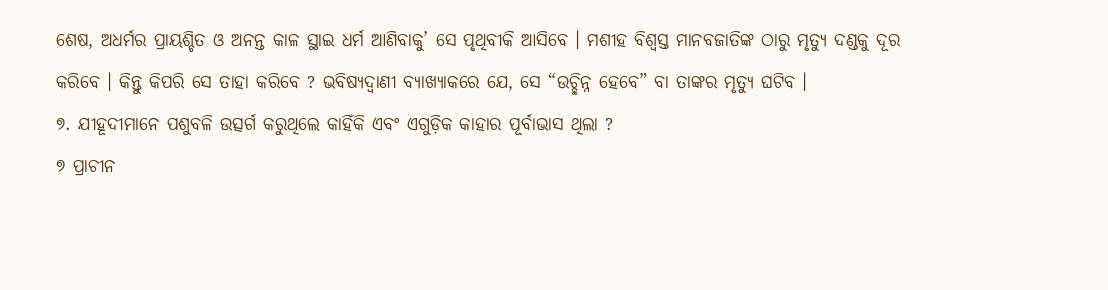ଶେଷ, ଅଧର୍ମର ପ୍ରାୟଶ୍ଚିତ ଓ ଅନନ୍ତ କାଳ ସ୍ଥାଇ ଧର୍ମ ଆଣିବାକୁ’ ସେ ପୃଥିବୀକି ଆସିବେ । ମଶୀହ ବିଶ୍ୱସ୍ତ ମାନବଜାତିଙ୍କ ଠାରୁ ମୃତ୍ୟୁ ଦଣ୍ଡକୁ ଦୂର କରିବେ । କିନ୍ତୁ କିପରି ସେ ତାହା କରିବେ ? ଭବିଷ୍ୟଦ୍ବାଣୀ ବ୍ୟାଖ୍ୟାକରେ ଯେ, ସେ “ଉଚ୍ଛିନ୍ନ ହେବେ” ବା ତାଙ୍କର ମୃତ୍ୟୁ ଘଟିବ ।
୭. ଯୀହୂଦୀମାନେ ପଶୁବଳି ଉତ୍ସର୍ଗ କରୁଥିଲେ କାହିଁକି ଏବଂ ଏଗୁଡ଼ିକ କାହାର ପୂର୍ବାଭାସ ଥିଲା ?
୭ ପ୍ରାଚୀନ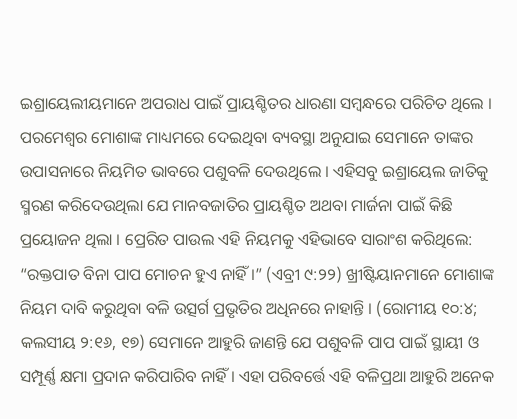ଇଶ୍ରାୟେଲୀୟମାନେ ଅପରାଧ ପାଇଁ ପ୍ରାୟଶ୍ଚିତର ଧାରଣା ସମ୍ବନ୍ଧରେ ପରିଚିତ ଥିଲେ । ପରମେଶ୍ୱର ମୋଶାଙ୍କ ମାଧ୍ୟମରେ ଦେଇଥିବା ବ୍ୟବସ୍ଥା ଅନୁଯାଇ ସେମାନେ ତାଙ୍କର ଉପାସନାରେ ନିୟମିତ ଭାବରେ ପଶୁବଳି ଦେଉଥିଲେ । ଏହିସବୁ ଇଶ୍ରାୟେଲ ଜାତିକୁ ସ୍ମରଣ କରିଦେଉଥିଲା ଯେ ମାନବଜାତିର ପ୍ରାୟଶ୍ଚିତ ଅଥବା ମାର୍ଜନା ପାଇଁ କିଛି ପ୍ରୟୋଜନ ଥିଲା । ପ୍ରେରିତ ପାଉଲ ଏହି ନିୟମକୁ ଏହିଭାବେ ସାରାଂଶ କରିଥିଲେ: “ରକ୍ତପାତ ବିନା ପାପ ମୋଚନ ହୁଏ ନାହିଁ ।” (ଏବ୍ରୀ ୯:୨୨) ଖ୍ରୀଷ୍ଟିୟାନମାନେ ମୋଶାଙ୍କ ନିୟମ ଦାବି କରୁଥିବା ବଳି ଉତ୍ସର୍ଗ ପ୍ରଭୃତିର ଅଧିନରେ ନାହାନ୍ତି । (ରୋମୀୟ ୧୦:୪; କଲସୀୟ ୨:୧୬, ୧୭) ସେମାନେ ଆହୁରି ଜାଣନ୍ତି ଯେ ପଶୁବଳି ପାପ ପାଇଁ ସ୍ଥାୟୀ ଓ ସମ୍ପୂର୍ଣ୍ଣ କ୍ଷମା ପ୍ରଦାନ କରିପାରିବ ନାହିଁ । ଏହା ପରିବର୍ତ୍ତେ ଏହି ବଳିପ୍ରଥା ଆହୁରି ଅନେକ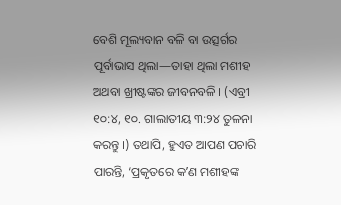ବେଶି ମୂଲ୍ୟବାନ ବଳି ବା ଉତ୍ସର୍ଗର ପୂର୍ବାଭାସ ଥିଲା—ତାହା ଥିଲା ମଶୀହ ଅଥବା ଖ୍ରୀଷ୍ଟଙ୍କର ଜୀବନବଳି । (ଏବ୍ରୀ ୧୦:୪, ୧୦. ଗାଲାତୀୟ ୩:୨୪ ତୁଳନା କରନ୍ତୁ ।) ତଥାପି, ହୁଏତ ଆପଣ ପଚାରି ପାରନ୍ତି, ‘ପ୍ରକୃତରେ କʼଣ ମଶୀହଙ୍କ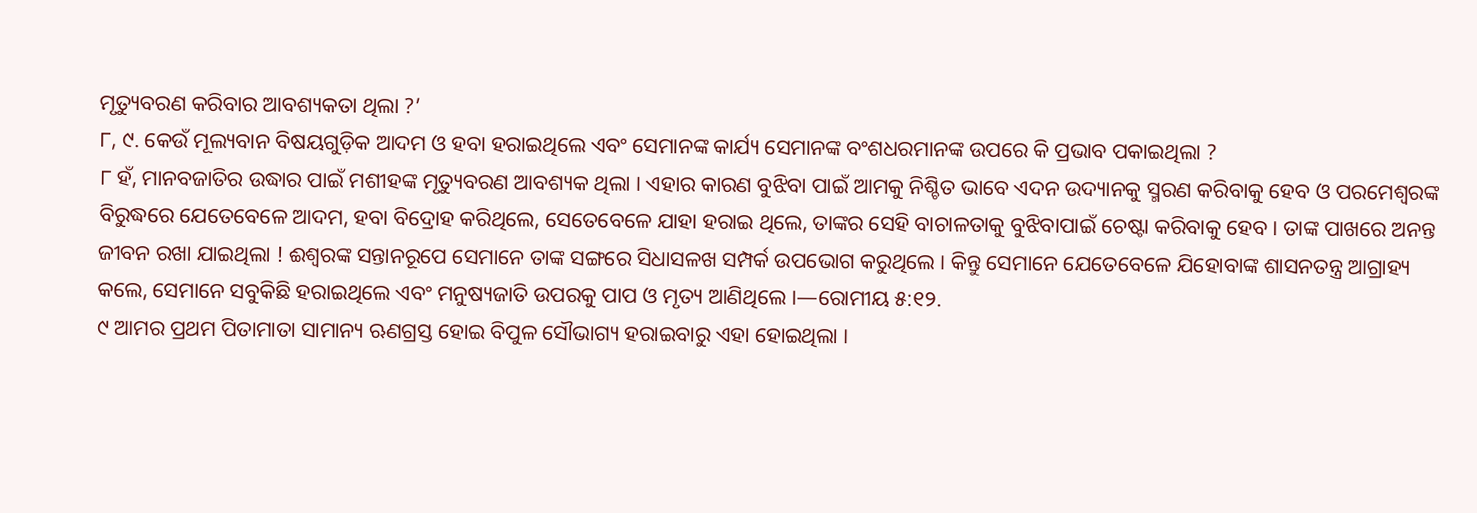ମୃତ୍ୟୁବରଣ କରିବାର ଆବଶ୍ୟକତା ଥିଲା ?’
୮, ୯. କେଉଁ ମୂଲ୍ୟବାନ ବିଷୟଗୁଡ଼ିକ ଆଦମ ଓ ହବା ହରାଇଥିଲେ ଏବଂ ସେମାନଙ୍କ କାର୍ଯ୍ୟ ସେମାନଙ୍କ ବଂଶଧରମାନଙ୍କ ଉପରେ କି ପ୍ରଭାବ ପକାଇଥିଲା ?
୮ ହଁ, ମାନବଜାତିର ଉଦ୍ଧାର ପାଇଁ ମଶୀହଙ୍କ ମୃତ୍ୟୁବରଣ ଆବଶ୍ୟକ ଥିଲା । ଏହାର କାରଣ ବୁଝିବା ପାଇଁ ଆମକୁ ନିଶ୍ଚିତ ଭାବେ ଏଦନ ଉଦ୍ୟାନକୁ ସ୍ମରଣ କରିବାକୁ ହେବ ଓ ପରମେଶ୍ୱରଙ୍କ ବିରୁଦ୍ଧରେ ଯେତେବେଳେ ଆଦମ, ହବା ବିଦ୍ରୋହ କରିଥିଲେ, ସେତେବେଳେ ଯାହା ହରାଇ ଥିଲେ, ତାଙ୍କର ସେହି ବାଚାଳତାକୁ ବୁଝିବାପାଇଁ ଚେଷ୍ଟା କରିବାକୁ ହେବ । ତାଙ୍କ ପାଖରେ ଅନନ୍ତ ଜୀବନ ରଖା ଯାଇଥିଲା ! ଈଶ୍ୱରଙ୍କ ସନ୍ତାନରୂପେ ସେମାନେ ତାଙ୍କ ସଙ୍ଗରେ ସିଧାସଳଖ ସମ୍ପର୍କ ଉପଭୋଗ କରୁଥିଲେ । କିନ୍ତୁ ସେମାନେ ଯେତେବେଳେ ଯିହୋବାଙ୍କ ଶାସନତନ୍ତ୍ର ଆଗ୍ରାହ୍ୟ କଲେ, ସେମାନେ ସବୁକିଛି ହରାଇଥିଲେ ଏବଂ ମନୁଷ୍ୟଜାତି ଉପରକୁ ପାପ ଓ ମୃତ୍ୟ ଆଣିଥିଲେ ।—ରୋମୀୟ ୫:୧୨.
୯ ଆମର ପ୍ରଥମ ପିତାମାତା ସାମାନ୍ୟ ଋଣଗ୍ରସ୍ତ ହୋଇ ବିପୁଳ ସୌଭାଗ୍ୟ ହରାଇବାରୁ ଏହା ହୋଇଥିଲା ।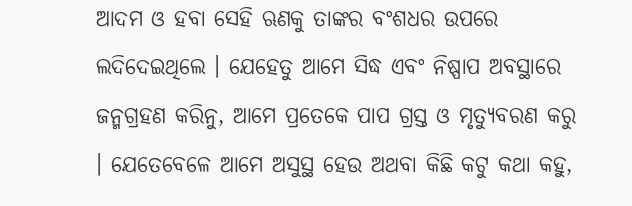ଆଦମ ଓ ହବା ସେହି ଋଣକୁ ତାଙ୍କର ବଂଶଧର ଉପରେ ଲଦିଦେଇଥିଲେ । ଯେହେତୁ ଆମେ ସିଦ୍ଧ ଏବଂ ନିଷ୍ପାପ ଅବସ୍ଥାରେ ଜନ୍ମଗ୍ରହଣ କରିନୁ, ଆମେ ପ୍ରତେକେ ପାପ ଗ୍ରସ୍ତ ଓ ମୃତ୍ୟୁବରଣ କରୁ । ଯେତେବେଳେ ଆମେ ଅସୁସ୍ଥ ହେଉ ଅଥବା କିଛି କଟୁ କଥା କହୁ,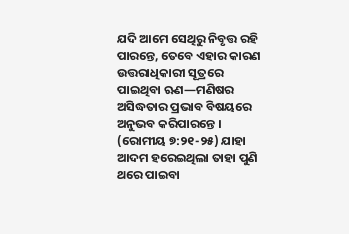ଯଦି ଆମେ ସେଥିରୁ ନିବୃତ୍ତ ରହି ପାରନ୍ତେ, ତେବେ ଏହାର କାରଣ ଉତ୍ତରାଧିକାରୀ ସୂତ୍ରରେ ପାଇଥିବା ଋଣ—ମଣିଷର ଅସିଦ୍ଧତାର ପ୍ରଭାବ ବିଷୟରେ ଅନୁଭବ କରିପାରନ୍ତେ । (ରୋମୀୟ ୭:୨୧-୨୫) ଯାହା ଆଦମ ହରେଇଥିଲା ତାହା ପୁଣି ଥରେ ପାଇବା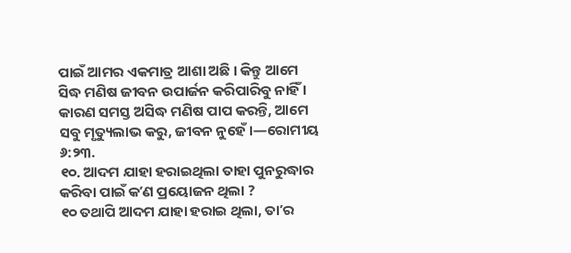ପାଇଁ ଆମର ଏକମାତ୍ର ଆଶା ଅଛି । କିନ୍ତୁ ଆମେ ସିଦ୍ଧ ମଣିଷ ଜୀବନ ଉପାର୍ଜନ କରିପାରିବୁ ନାହିଁ । କାରଣ ସମସ୍ତ ଅସିଦ୍ଧ ମଣିଷ ପାପ କରନ୍ତି, ଆମେ ସବୁ ମୃତ୍ୟୁଲାଭ କରୁ, ଜୀବନ ନୁହେଁ ।—ରୋମୀୟ ୬:୨୩.
୧୦. ଆଦମ ଯାହା ହରାଇଥିଲା ତାହା ପୁନରୁଦ୍ଧାର କରିବା ପାଇଁ କʼଣ ପ୍ରୟୋଜନ ଥିଲା ?
୧୦ ତଥାପି ଆଦମ ଯାହା ହରାଇ ଥିଲା, ତାʼର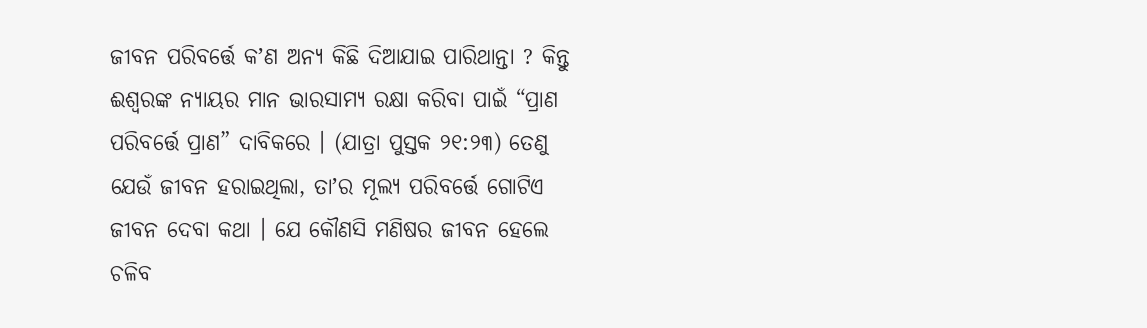ଜୀବନ ପରିବର୍ତ୍ତେ କʼଣ ଅନ୍ୟ କିଛି ଦିଆଯାଇ ପାରିଥାନ୍ତା ? କିନ୍ତୁ ଈଶ୍ୱରଙ୍କ ନ୍ୟାୟର ମାନ ଭାରସାମ୍ୟ ରକ୍ଷା କରିବା ପାଇଁ “ପ୍ରାଣ ପରିବର୍ତ୍ତେ ପ୍ରାଣ” ଦାବିକରେ । (ଯାତ୍ରା ପୁସ୍ତକ ୨୧:୨୩) ତେଣୁ ଯେଉଁ ଜୀବନ ହରାଇଥିଲା, ତାʼର ମୂଲ୍ୟ ପରିବର୍ତ୍ତେ ଗୋଟିଏ ଜୀବନ ଦେବା କଥା । ଯେ କୌଣସି ମଣିଷର ଜୀବନ ହେଲେ ଚଳିବ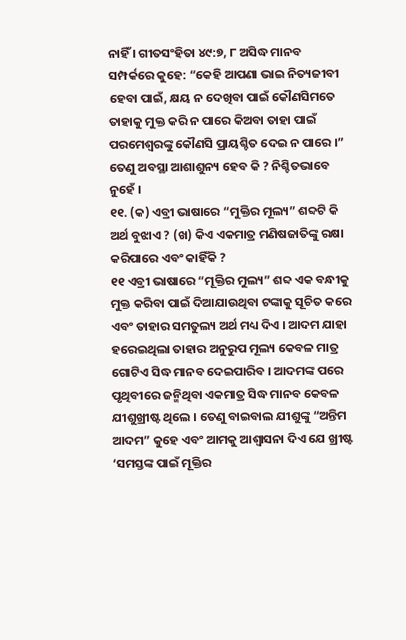ନାହିଁ । ଗୀତସଂହିତା ୪୯:୭, ୮ ଅସିଦ୍ଧ ମାନବ ସମ୍ପର୍କରେ କୁହେ: “କେହି ଆପଣା ଭାଇ ନିତ୍ୟଜୀବୀ ହେବା ପାଇଁ, କ୍ଷୟ ନ ଦେଖିବା ପାଇଁ କୌଣସିମତେ ତାହାକୁ ମୁକ୍ତ କରି ନ ପାରେ କିଅବା ତାହା ପାଇଁ ପରମେଶ୍ୱରଙ୍କୁ କୌଣସି ପ୍ରାୟଶ୍ଚିତ ଦେଇ ନ ପାରେ ।” ତେଣୁ ଅବସ୍ଥା ଆଶାଶୁନ୍ୟ ହେବ କି ? ନିଶ୍ଚିତଭାବେ ନୁହେଁ ।
୧୧. (କ) ଏବ୍ରୀ ଭାଷାରେ “ମୁକ୍ତିର ମୂଲ୍ୟ” ଶବ୍ଦଟି କି ଅର୍ଥ ବୁଝାଏ ? (ଖ) କିଏ ଏକମାତ୍ର ମଣିଷଜାତିଙ୍କୁ ରକ୍ଷା କରିପାରେ ଏବଂ କାହିଁକି ?
୧୧ ଏବ୍ରୀ ଭାଷାରେ “ମୂକ୍ତିର ମୁଲ୍ୟ” ଶବ୍ଦ ଏକ ବନ୍ଧୀକୁ ମୁକ୍ତ କରିବା ପାଇଁ ଦିଆଯାଉଥିବା ଟଙ୍କାକୁ ସୂଚିତ କରେ ଏବଂ ତାହାର ସମତୁଲ୍ୟ ଅର୍ଥ ମଧ୍ୟ ଦିଏ । ଆଦମ ଯାହା ହରେଇଥିଲା ତାହାର ଅନୁରୁପ ମୂଲ୍ୟ କେବଳ ମାତ୍ର ଗୋଟିଏ ସିଦ୍ଧ ମାନବ ଦେଇପାରିବ । ଆଦମଙ୍କ ପରେ ପୃଥିବୀରେ ଜନ୍ମିଥିବା ଏକମାତ୍ର ସିଦ୍ଧ ମାନବ କେବଳ ଯୀଶୁଖ୍ରୀଷ୍ଟ ଥିଲେ । ତେଣୁ ବାଇବାଲ ଯୀଶୁଙ୍କୁ “ଅନ୍ତିମ ଆଦମ” କୁହେ ଏବଂ ଆମକୁ ଆଶ୍ୱାସନା ଦିଏ ଯେ ଖ୍ରୀଷ୍ଟ ‘ସମସ୍ତଙ୍କ ପାଇଁ ମୂକ୍ତିର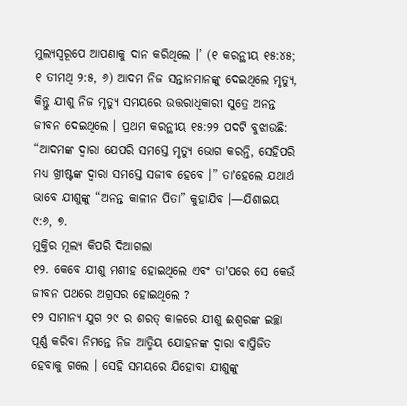ମୁଲ୍ୟସ୍ୱରୂପେ ଆପଣାକୁ ଦାନ କରିଥିଲେ ।’ (୧ କରନ୍ଥୀୟ ୧୫:୪୫; ୧ ତୀମଥି ୨:୫, ୬) ଆଦମ ନିଜ ସନ୍ତାନମାନଙ୍କୁ ଦେଇଥିଲେ ମୃତ୍ୟୁ, କିନ୍ତୁ ଯୀଶୁ ନିଜ ମୃତ୍ୟୁ ସମୟରେ ଉତ୍ତରାଧିକାରୀ ସୁତ୍ରେ ଅନନ୍ତ ଜୀବନ ଦେଇଥିଲେ । ପ୍ରଥମ କରନ୍ଥୀୟ ୧୫:୨୨ ପଦଟି ବୁଝାଉଛି: “ଆଦମଙ୍କ ଦ୍ୱାରା ଯେପରି ସମସ୍ତେ ମୃତ୍ୟୁ ଭୋଗ କରନ୍ତି, ସେହିପରି ମଧ୍ୟ ଖ୍ରୀଷ୍ଟଙ୍କ ଦ୍ୱାରା ସମସ୍ତେ ସଜୀବ ହେବେ ।” ତାʼହେଲେ ଯଥାର୍ଥ ଭାବେ ଯୀଶୁଙ୍କୁ “ଅନନ୍ତ କାଳୀନ ପିତା” କୁହାଯିବ ।—ଯିଶାଇୟ ୯:୬, ୭.
ମୁକ୍ତିର ମୂଲ୍ୟ କିପରି ଦିଆଗଲା
୧୨. କେବେ ଯୀଶୁ ମଶୀହ ହୋଇଥିଲେ ଏବଂ ତାʼପରେ ସେ କେଉଁ ଜୀବନ ପଥରେ ଅଗ୍ରସର ହୋଇଥିଲେ ?
୧୨ ସାମାନ୍ୟ ଯୁଗ ୨୯ ର ଶରତ୍ କାଳରେ ଯୀଶୁ ଈଶ୍ୱରଙ୍କ ଇଚ୍ଛା ପୂର୍ଣ୍ଣ କରିବା ନିମନ୍ତେ ନିଜ ଆତ୍ମିୟ ଯୋହନଙ୍କ ଦ୍ୱାରା ବାପ୍ତିଜିତ ହେବାକୁ ଗଲେ । ସେହି ସମୟରେ ଯିହୋବା ଯୀଶୁଙ୍କୁ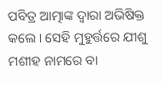ପବିତ୍ର ଆତ୍ମାଙ୍କ ଦ୍ୱାରା ଅଭିଷିକ୍ତ କଲେ । ସେହି ମୁହୁର୍ତ୍ତରେ ଯୀଶୁ ମଶୀହ ନାମରେ ବା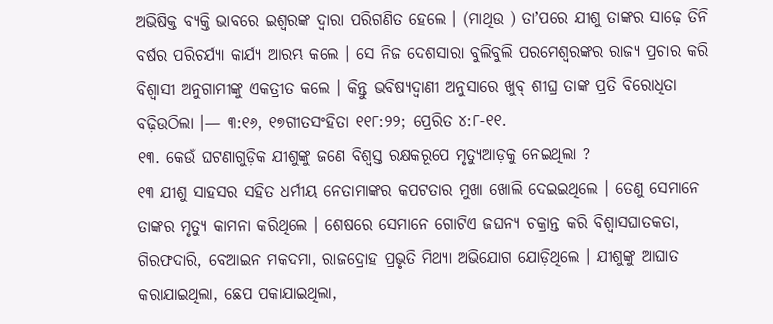ଅଭିଷିକ୍ତ ବ୍ୟକ୍ତି ଭାବରେ ଇଶ୍ୱରଙ୍କ ଦ୍ୱାରା ପରିଗଣିତ ହେଲେ । (ମାଥିଉ ) ତାʼପରେ ଯୀଶୁ ତାଙ୍କର ସାଢ଼େ ତିନି ବର୍ଷର ପରିଚର୍ଯ୍ୟା କାର୍ଯ୍ୟ ଆରମ୍ଭ କଲେ । ସେ ନିଜ ଦେଶସାରା ବୁଲିବୁଲି ପରମେଶ୍ୱରଙ୍କର ରାଜ୍ୟ ପ୍ରଚାର କରି ବିଶ୍ୱାସୀ ଅନୁଗାମୀଙ୍କୁ ଏକତ୍ରୀତ କଲେ । କିନ୍ତୁ ଭବିଷ୍ୟଦ୍ବାଣୀ ଅନୁସାରେ ଖୁବ୍ ଶୀଘ୍ର ତାଙ୍କ ପ୍ରତି ବିରୋଧିତା ବଢ଼ିଉଠିଲା ।— ୩:୧୬, ୧୭ଗୀତସଂହିତା ୧୧୮:୨୨; ପ୍ରେରିତ ୪:୮-୧୧.
୧୩. କେଉଁ ଘଟଣାଗୁଡ଼ିକ ଯୀଶୁଙ୍କୁ ଜଣେ ବିଶ୍ୱସ୍ତ ରକ୍ଷକରୂପେ ମୃତ୍ୟୁଆଡ଼କୁ ନେଇଥିଲା ?
୧୩ ଯୀଶୁ ସାହସର ସହିତ ଧର୍ମୀୟ ନେତାମାଙ୍କର କପଟତାର ମୁଖା ଖୋଲି ଦେଇଇଥିଲେ । ତେଣୁ ସେମାନେ ତାଙ୍କର ମୃତ୍ୟୁ କାମନା କରିଥିଲେ । ଶେଷରେ ସେମାନେ ଗୋଟିଏ ଜଘନ୍ୟ ଚକ୍ରାନ୍ତ କରି ବିଶ୍ୱାସଘାତକତା, ଗିରଫଦାରି, ବେଆଇନ ମକଦମା, ରାଜଦ୍ରୋହ ପ୍ରଭୃତି ମିଥ୍ୟା ଅଭିଯୋଗ ଯୋଡ଼ିଥିଲେ । ଯୀଶୁଙ୍କୁ ଆଘାତ କରାଯାଇଥିଲା, ଛେପ ପକାଯାଇଥିଲା,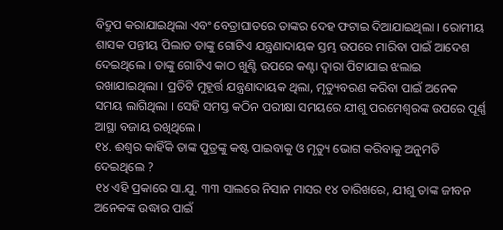ବିଦ୍ରୁପ କରାଯାଇଥିଲା ଏବଂ ବେତ୍ରାଘାତରେ ତାଙ୍କର ଦେହ ଫଟାଇ ଦିଆଯାଇଥିଲା । ରୋମୀୟ ଶାସକ ପନ୍ତୀୟ ପିଲାତ ତାଙ୍କୁ ଗୋଟିଏ ଯନ୍ତ୍ରଣାଦାୟକ ସ୍ତମ୍ଭ ଉପରେ ମାରିବା ପାଇଁ ଆଦେଶ ଦେଇଥିଲେ । ତାଙ୍କୁ ଗୋଟିଏ କାଠ ଖୁଣ୍ଟି ଉପରେ କଣ୍ଟା ଦ୍ୱାରା ପିଟାଯାଇ ଝଲାଇ ରଖାଯାଇଥିଲା । ପ୍ରତିଟି ମୁହୂର୍ତ୍ତ ଯନ୍ତ୍ରଣାଦାୟକ ଥିଲା, ମୃତ୍ୟୁବରଣ କରିବା ପାଇଁ ଅନେକ ସମୟ ଲାଗିଥିଲା । ସେହି ସମସ୍ତ କଠିନ ପରୀକ୍ଷା ସମୟରେ ଯୀଶୁ ପରମେଶ୍ୱରଙ୍କ ଉପରେ ପୂର୍ଣ୍ଣ ଆସ୍ଥା ବଜାୟ ରଖିଥିଲେ ।
୧୪. ଈଶ୍ୱର କାହିଁକି ତାଙ୍କ ପୁତ୍ରଙ୍କୁ କଷ୍ଟ ପାଇବାକୁ ଓ ମୃତ୍ୟୁ ଭୋଗ କରିବାକୁ ଅନୁମତି ଦେଇଥିଲେ ?
୧୪ ଏହି ପ୍ରକାରେ ସା.ଯୁ. ୩୩ ସାଲରେ ନିସାନ ମାସର ୧୪ ତାରିଖରେ, ଯୀଶୁ ତାଙ୍କ ଜୀବନ ଅନେକଙ୍କ ଉଦ୍ଧାର ପାଇଁ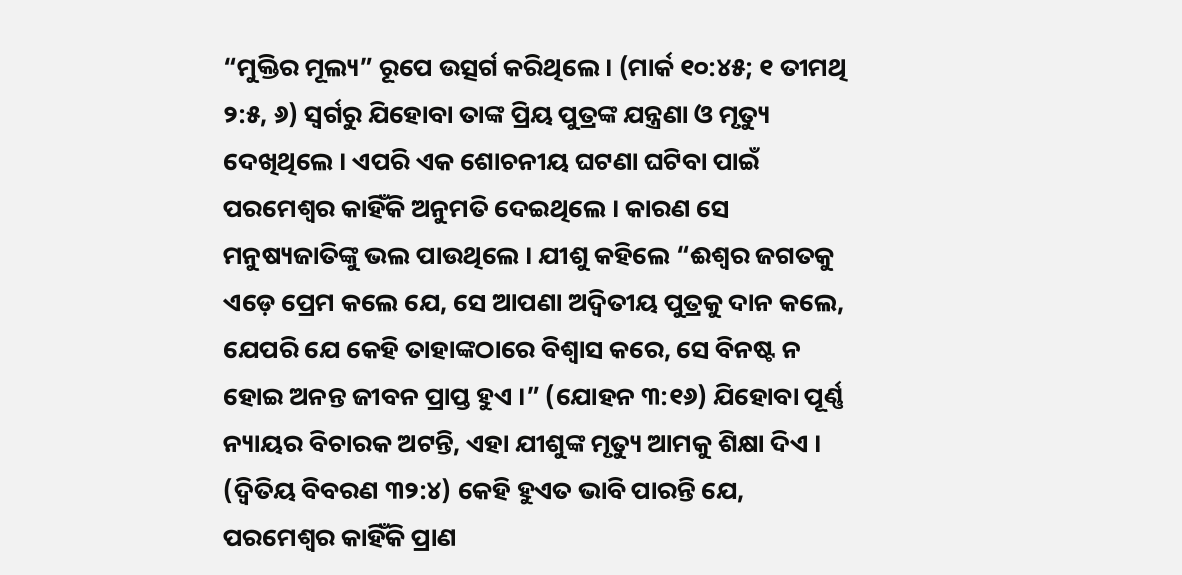“ମୁକ୍ତିର ମୂଲ୍ୟ” ରୂପେ ଉତ୍ସର୍ଗ କରିଥିଲେ । (ମାର୍କ ୧୦:୪୫; ୧ ତୀମଥି ୨:୫, ୬) ସ୍ୱର୍ଗରୁ ଯିହୋବା ତାଙ୍କ ପ୍ରିୟ ପୁତ୍ରଙ୍କ ଯନ୍ତ୍ରଣା ଓ ମୃତ୍ୟୁ ଦେଖିଥିଲେ । ଏପରି ଏକ ଶୋଚନୀୟ ଘଟଣା ଘଟିବା ପାଇଁ ପରମେଶ୍ୱର କାହିଁକି ଅନୁମତି ଦେଇଥିଲେ । କାରଣ ସେ ମନୁଷ୍ୟଜାତିଙ୍କୁ ଭଲ ପାଉଥିଲେ । ଯୀଶୁ କହିଲେ “ଈଶ୍ୱର ଜଗତକୁ ଏଡ଼େ ପ୍ରେମ କଲେ ଯେ, ସେ ଆପଣା ଅଦ୍ୱିତୀୟ ପୁତ୍ରକୁ ଦାନ କଲେ, ଯେପରି ଯେ କେହି ତାହାଙ୍କଠାରେ ବିଶ୍ୱାସ କରେ, ସେ ବିନଷ୍ଟ ନ ହୋଇ ଅନନ୍ତ ଜୀବନ ପ୍ରାପ୍ତ ହୁଏ ।” (ଯୋହନ ୩:୧୬) ଯିହୋବା ପୂର୍ଣ୍ଣ ନ୍ୟାୟର ବିଚାରକ ଅଟନ୍ତି, ଏହା ଯୀଶୁଙ୍କ ମୃତ୍ୟୁ ଆମକୁ ଶିକ୍ଷା ଦିଏ । (ଦ୍ୱିତିୟ ବିବରଣ ୩୨:୪) କେହି ହୁଏତ ଭାବି ପାରନ୍ତି ଯେ, ପରମେଶ୍ୱର କାହିଁକି ପ୍ରାଣ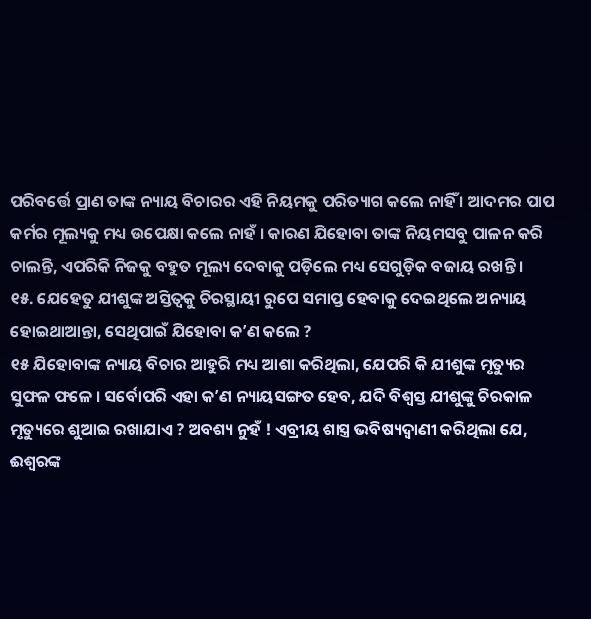ପରିବର୍ତ୍ତେ ପ୍ରାଣ ତାଙ୍କ ନ୍ୟାୟ ବିଚାରର ଏହି ନିୟମକୁ ପରିତ୍ୟାଗ କଲେ ନାହିଁ । ଆଦମର ପାପ କର୍ମର ମୂଲ୍ୟକୁ ମଧ୍ୟ ଉପେକ୍ଷା କଲେ ନାହଁ । କାରଣ ଯିହୋବା ତାଙ୍କ ନିୟମସବୁ ପାଳନ କରି ଚାଲନ୍ତି, ଏପରିକି ନିଜକୁ ବହୁତ ମୂଲ୍ୟ ଦେବାକୁ ପଡ଼ିଲେ ମଧ୍ୟ ସେଗୁଡ଼ିକ ବଜାୟ ରଖନ୍ତି ।
୧୫. ଯେହେତୁ ଯୀଶୁଙ୍କ ଅସ୍ତିତ୍ୱକୁ ଚିରସ୍ଥାୟୀ ରୁପେ ସମାପ୍ତ ହେବାକୁ ଦେଇଥିଲେ ଅନ୍ୟାୟ ହୋଇଥାଆନ୍ତା, ସେଥିପାଇଁ ଯିହୋବା କʼଣ କଲେ ?
୧୫ ଯିହୋବାଙ୍କ ନ୍ୟାୟ ବିଚାର ଆହୁରି ମଧ୍ୟ ଆଶା କରିଥିଲା, ଯେପରି କି ଯୀଶୁଙ୍କ ମୃତ୍ୟୁର ସୁଫଳ ଫଳେ । ସର୍ବୋପରି ଏହା କʼଣ ନ୍ୟାୟସଙ୍ଗତ ହେବ, ଯଦି ବିଶ୍ୱସ୍ତ ଯୀଶୁଙ୍କୁ ଚିରକାଳ ମୃତ୍ୟୁରେ ଶୁଆଇ ରଖାଯାଏ ? ଅବଶ୍ୟ ନୁହଁ ! ଏବ୍ରୀୟ ଶାସ୍ତ୍ର ଭବିଷ୍ୟଦ୍ବାଣୀ କରିଥିଲା ଯେ, ଈଶ୍ୱରଙ୍କ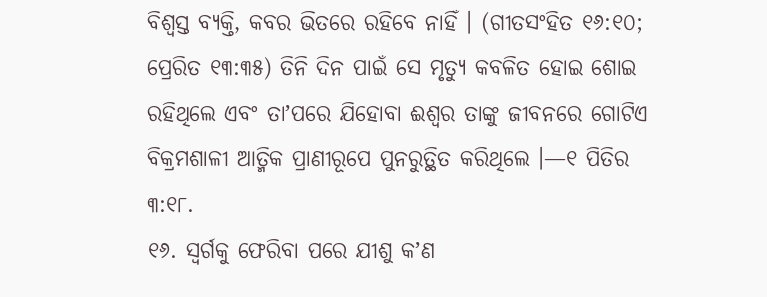ବିଶ୍ୱସ୍ତ ବ୍ୟକ୍ତି, କବର ଭିତରେ ରହିବେ ନାହିଁ । (ଗୀତସଂହିତ ୧୬:୧୦; ପ୍ରେରିତ ୧୩:୩୫) ତିନି ଦିନ ପାଇଁ ସେ ମୃତ୍ୟୁ କବଳିତ ହୋଇ ଶୋଇ ରହିଥିଲେ ଏବଂ ତାʼପରେ ଯିହୋବା ଈଶ୍ୱର ତାଙ୍କୁ ଜୀବନରେ ଗୋଟିଏ ବିକ୍ରମଶାଳୀ ଆତ୍ମିକ ପ୍ରାଣୀରୂପେ ପୁନରୁତ୍ଥିତ କରିଥିଲେ ।—୧ ପିତିର ୩:୧୮.
୧୬. ସ୍ୱର୍ଗକୁ ଫେରିବା ପରେ ଯୀଶୁ କʼଣ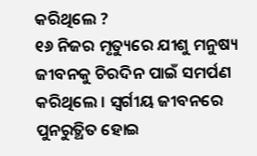କରିଥିଲେ ?
୧୬ ନିଜର ମୃତ୍ୟୁରେ ଯୀଶୁ ମନୁଷ୍ୟ ଜୀବନକୁ ଚିରଦିନ ପାଇଁ ସମର୍ପଣ କରିଥିଲେ । ସ୍ୱର୍ଗୀୟ ଜୀବନରେ ପୁନରୁତ୍ଥିତ ହୋଇ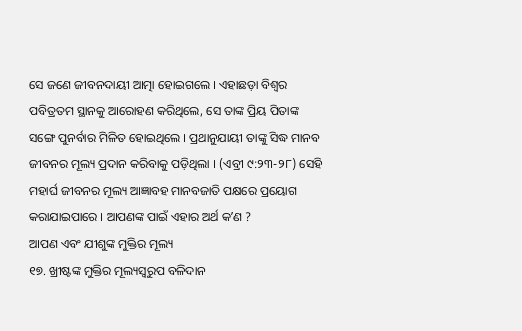ସେ ଜଣେ ଜୀବନଦାୟୀ ଆତ୍ମା ହୋଇଗଲେ । ଏହାଛଡ଼ା ବିଶ୍ୱର ପବିତ୍ରତମ ସ୍ଥାନକୁ ଆରୋହଣ କରିଥିଲେ, ସେ ତାଙ୍କ ପ୍ରିୟ ପିତାଙ୍କ ସଙ୍ଗେ ପୁନର୍ବାର ମିଳିତ ହୋଇଥିଲେ । ପ୍ରଥାନୁଯାୟୀ ତାଙ୍କୁ ସିଦ୍ଧ ମାନବ ଜୀବନର ମୂଲ୍ୟ ପ୍ରଦାନ କରିବାକୁ ପଡ଼ିଥିଲା । (ଏବ୍ରୀ ୯:୨୩-୨୮) ସେହି ମହାର୍ଘ ଜୀବନର ମୂଲ୍ୟ ଆଜ୍ଞାବହ ମାନବଜାତି ପକ୍ଷରେ ପ୍ରୟୋଗ କରାଯାଇପାରେ । ଆପଣଙ୍କ ପାଇଁ ଏହାର ଅର୍ଥ କʼଣ ?
ଆପଣ ଏବଂ ଯୀଶୁଙ୍କ ମୁକ୍ତିର ମୂଲ୍ୟ
୧୭. ଖ୍ରୀଷ୍ଟଙ୍କ ମୁକ୍ତିର ମୂଲ୍ୟସ୍ୱରୁପ ବଳିଦାନ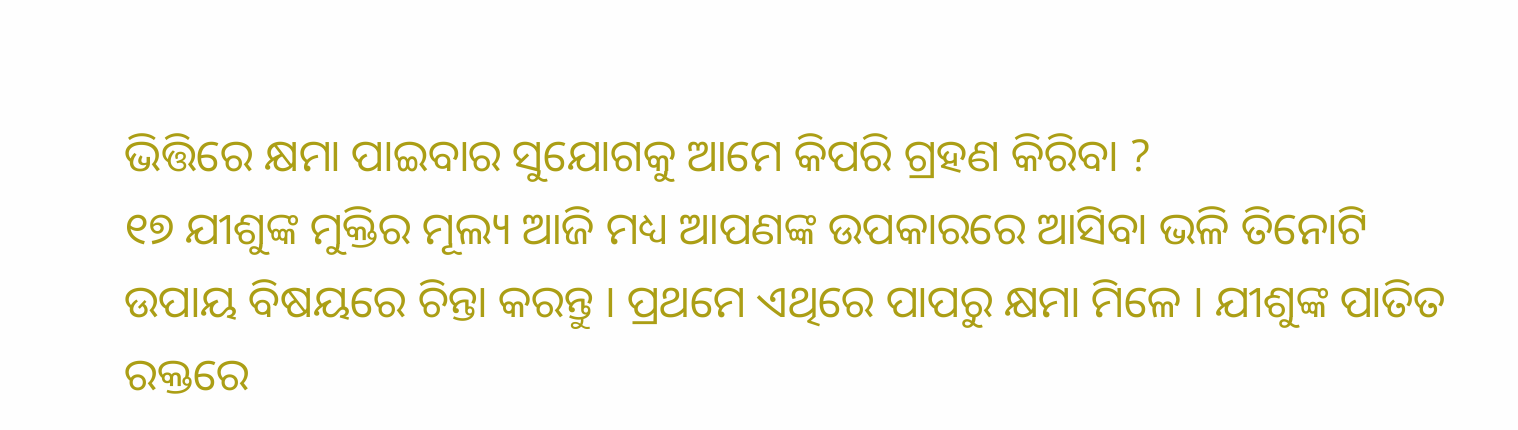ଭିତ୍ତିରେ କ୍ଷମା ପାଇବାର ସୁଯୋଗକୁ ଆମେ କିପରି ଗ୍ରହଣ କିରିବା ?
୧୭ ଯୀଶୁଙ୍କ ମୁକ୍ତିର ମୂଲ୍ୟ ଆଜି ମଧ୍ୟ ଆପଣଙ୍କ ଉପକାରରେ ଆସିବା ଭଳି ତିନୋଟି ଉପାୟ ବିଷୟରେ ଚିନ୍ତା କରନ୍ତୁ । ପ୍ରଥମେ ଏଥିରେ ପାପରୁ କ୍ଷମା ମିଳେ । ଯୀଶୁଙ୍କ ପାତିତ ରକ୍ତରେ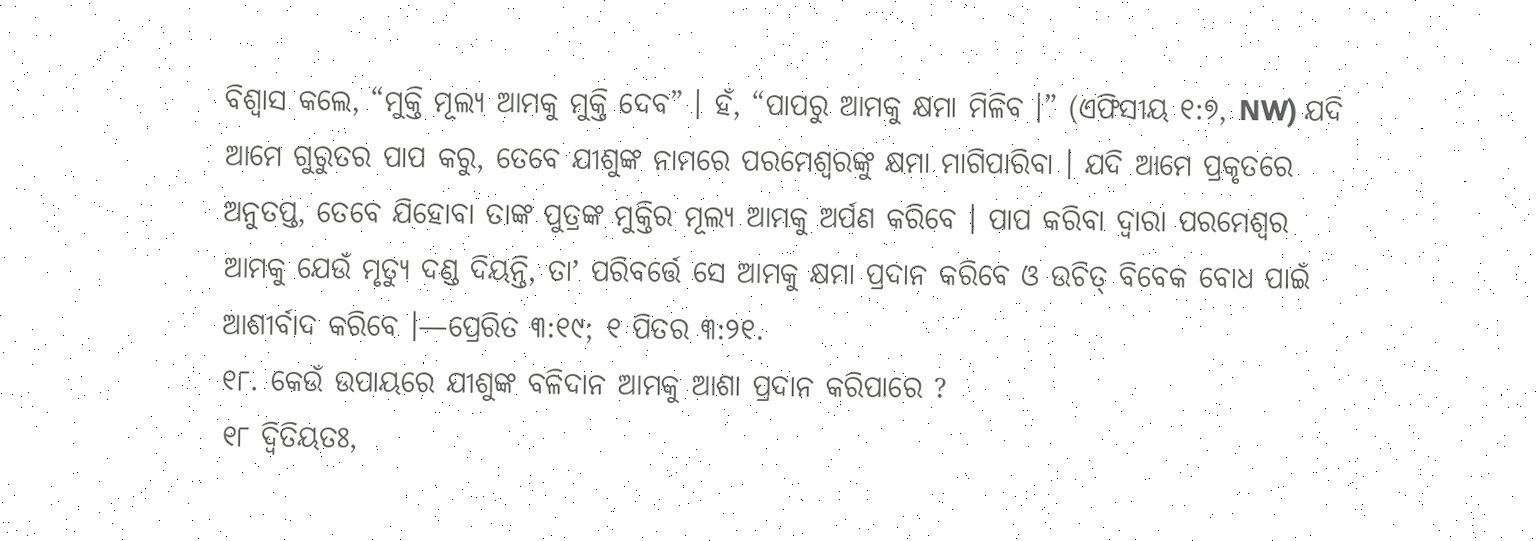ବିଶ୍ୱାସ କଲେ, “ମୁକ୍ତି ମୂଲ୍ୟ ଆମକୁ ମୁକ୍ତି ଦେବ” । ହଁ, “ପାପରୁ ଆମକୁ କ୍ଷମା ମିଳିବ ।” (ଏଫିସୀୟ ୧:୭, NW) ଯଦି ଆମେ ଗୁରୁତର ପାପ କରୁ, ତେବେ ଯୀଶୁଙ୍କ ନାମରେ ପରମେଶ୍ୱରଙ୍କୁ କ୍ଷମା ମାଗିପାରିବା । ଯଦି ଆମେ ପ୍ରକୃତରେ ଅନୁତପ୍ତ, ତେବେ ଯିହୋବା ତାଙ୍କ ପୁତ୍ରଙ୍କ ମୁକ୍ତିର ମୂଲ୍ୟ ଆମକୁ ଅର୍ପଣ କରିବେ । ପାପ କରିବା ଦ୍ୱାରା ପରମେଶ୍ୱର ଆମକୁ ଯେଉଁ ମୃତ୍ୟୁ ଦଣ୍ଡ ଦିୟନ୍ତି, ତାʼ ପରିବର୍ତ୍ତେ ସେ ଆମକୁ କ୍ଷମା ପ୍ରଦାନ କରିବେ ଓ ଉଚିତ୍ ବିବେକ ବୋଧ ପାଇଁ ଆଶୀର୍ବାଦ କରିବେ ।—ପ୍ରେରିତ ୩:୧୯; ୧ ପିତର ୩:୨୧.
୧୮. କେଉଁ ଉପାୟରେ ଯୀଶୁଙ୍କ ବଳିଦାନ ଆମକୁ ଆଶା ପ୍ରଦାନ କରିପାରେ ?
୧୮ ଦ୍ୱିତିୟତଃ,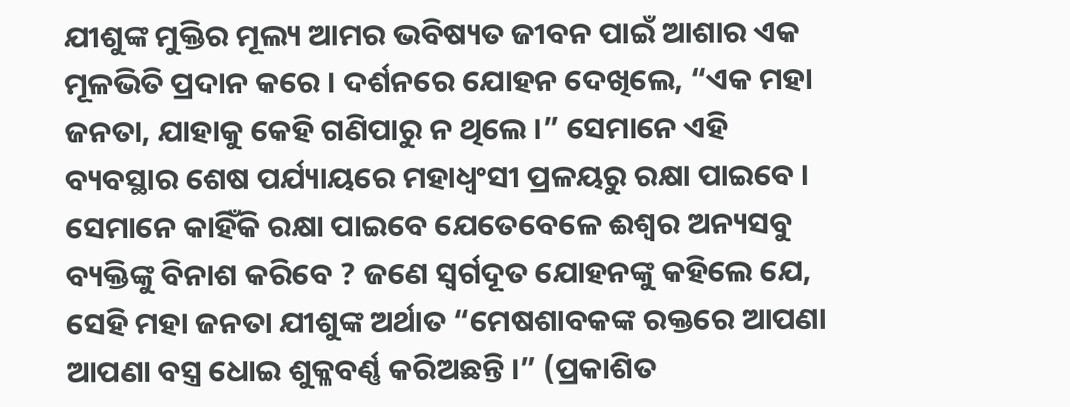ଯୀଶୁଙ୍କ ମୁକ୍ତିର ମୂଲ୍ୟ ଆମର ଭବିଷ୍ୟତ ଜୀବନ ପାଇଁ ଆଶାର ଏକ ମୂଳଭିତି ପ୍ରଦାନ କରେ । ଦର୍ଶନରେ ଯୋହନ ଦେଖିଲେ, “ଏକ ମହା ଜନତା, ଯାହାକୁ କେହି ଗଣିପାରୁ ନ ଥିଲେ ।” ସେମାନେ ଏହି ବ୍ୟବସ୍ଥାର ଶେଷ ପର୍ଯ୍ୟାୟରେ ମହାଧ୍ୱଂସୀ ପ୍ରଳୟରୁ ରକ୍ଷା ପାଇବେ । ସେମାନେ କାହିଁକି ରକ୍ଷା ପାଇବେ ଯେତେବେଳେ ଈଶ୍ୱର ଅନ୍ୟସବୁ ବ୍ୟକ୍ତିଙ୍କୁ ବିନାଶ କରିବେ ? ଜଣେ ସ୍ୱର୍ଗଦୂତ ଯୋହନଙ୍କୁ କହିଲେ ଯେ, ସେହି ମହା ଜନତା ଯୀଶୁଙ୍କ ଅର୍ଥାତ “ମେଷଶାବକଙ୍କ ରକ୍ତରେ ଆପଣା ଆପଣା ବସ୍ତ୍ର ଧୋଇ ଶୁକ୍ଳବର୍ଣ୍ଣ କରିଅଛନ୍ତି ।” (ପ୍ରକାଶିତ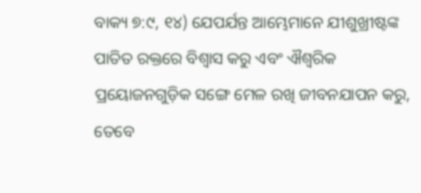ବାକ୍ୟ ୭:୯, ୧୪) ଯେପର୍ଯନ୍ତ ଆମ୍ଭେମାନେ ଯୀଶୁଖ୍ରୀଷ୍ଟଙ୍କ ପାତିତ ରକ୍ତରେ ବିଶ୍ୱାସ କରୁ ଏବଂ ଐଶ୍ୱରିକ ପ୍ରୟୋଜନଗୁଡ଼ିକ ସଙ୍ଗେ ମେଳ ରଖି ଜୀବନଯାପନ କରୁ, ତେବେ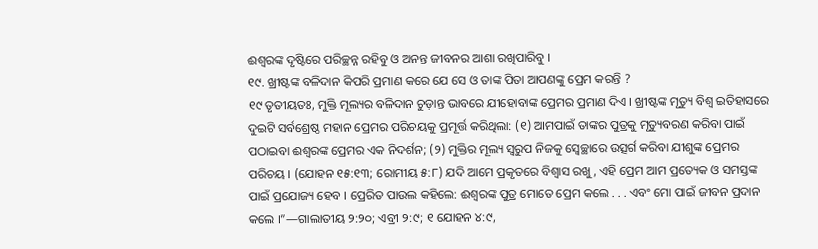ଈଶ୍ୱରଙ୍କ ଦୃଷ୍ଟିରେ ପରିଚ୍ଛନ୍ନ ରହିବୁ ଓ ଅନନ୍ତ ଜୀବନର ଆଶା ରଖିପାରିବୁ ।
୧୯. ଖ୍ରୀଷ୍ଟଙ୍କ ବଳିଦାନ କିପରି ପ୍ରମାଣ କରେ ଯେ ସେ ଓ ତାଙ୍କ ପିତା ଆପଣଙ୍କୁ ପ୍ରେମ କରନ୍ତି ?
୧୯ ତୃତୀୟତଃ, ମୁକ୍ତି ମୂଲ୍ୟର ବଳିଦାନ ଚୁଡ଼ାନ୍ତ ଭାବରେ ଯୀହୋବାଙ୍କ ପ୍ରେମର ପ୍ରମାଣ ଦିଏ । ଖ୍ରୀଷ୍ଟଙ୍କ ମୃତ୍ୟୁ ବିଶ୍ୱ ଇତିହାସରେ ଦୁଇଟି ସର୍ବଶ୍ରେଷ୍ଠ ମହାନ ପ୍ରେମର ପରିଚୟକୁ ପ୍ରମୂର୍ତ୍ତ କରିଥିଲା: (୧) ଆମପାଇଁ ତାଙ୍କର ପୁତ୍ରକୁ ମୃତ୍ୟୁବରଣ କରିବା ପାଇଁ ପଠାଇବା ଈଶ୍ୱରଙ୍କ ପ୍ରେମର ଏକ ନିଦର୍ଶନ; (୨) ମୁକ୍ତିର ମୂଲ୍ୟ ସ୍ୱରୁପ ନିଜକୁ ସ୍ୱେଚ୍ଛାରେ ଉତ୍ସର୍ଗ କରିବା ଯୀଶୁଙ୍କ ପ୍ରେମର ପରିଚୟ । (ଯୋହନ ୧୫:୧୩; ରୋମୀୟ ୫:୮) ଯଦି ଆମେ ପ୍ରକୃତରେ ବିଶ୍ୱାସ ରଖୁ, ଏହି ପ୍ରେମ ଆମ ପ୍ରତ୍ୟେକ ଓ ସମସ୍ତଙ୍କ ପାଇଁ ପ୍ରଯୋଜ୍ୟ ହେବ । ପ୍ରେରିତ ପାଉଲ କହିଲେ: ଈଶ୍ୱରଙ୍କ ପୁତ୍ର ମୋତେ ପ୍ରେମ କଲେ . . . ଏବଂ ମୋ ପାଇଁ ଜୀବନ ପ୍ରଦାନ କଲେ ।”—ଗାଲାତୀୟ ୨:୨୦; ଏବ୍ରୀ ୨:୯; ୧ ଯୋହନ ୪:୯,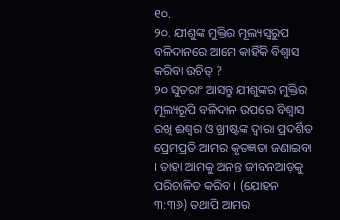୧୦.
୨୦. ଯୀଶୁଙ୍କ ମୁକ୍ତିର ମୂଲ୍ୟସ୍ୱରୁପ ବଳିଦାନରେ ଆମେ କାହିଁକି ବିଶ୍ୱାସ କରିବା ଉଚିତ୍ ?
୨୦ ସୁତରାଂ ଆସନ୍ତୁ ଯୀଶୁଙ୍କର ମୁକ୍ତିର ମୂଲ୍ୟରୂପି ବଳିଦାନ ଉପରେ ବିଶ୍ୱାସ ରଖି ଈଶ୍ୱର ଓ ଖ୍ରୀଷ୍ଟଙ୍କ ଦ୍ୱାରା ପ୍ରଦର୍ଶିତ ପ୍ରେମପ୍ରତି ଆମର କୃତଜ୍ଞତା ଜଣାଇବା । ତାହା ଆମକୁ ଅନନ୍ତ ଜୀବନଆଡ଼କୁ ପରିଚାଳିତ କରିବ । (ଯୋହନ ୩:୩୬) ତଥାପି ଆମର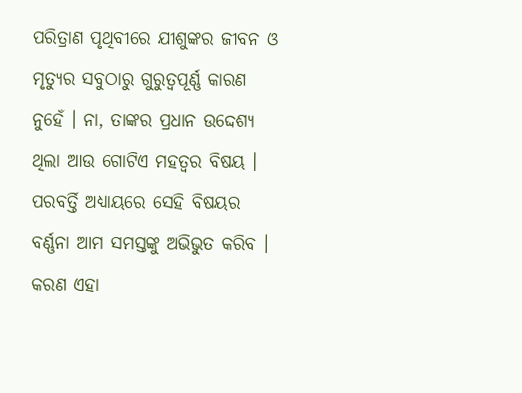ପରିତ୍ରାଣ ପୃଥିବୀରେ ଯୀଶୁଙ୍କର ଜୀବନ ଓ ମୃତ୍ୟୁର ସବୁଠାରୁ ଗୁରୁତ୍ୱପୂର୍ଣ୍ଣ କାରଣ ନୁହେଁ । ନା, ତାଙ୍କର ପ୍ରଧାନ ଉଦ୍ଦେଶ୍ୟ ଥିଲା ଆଉ ଗୋଟିଏ ମହତ୍ୱର ବିଷୟ । ପରବର୍ତ୍ତି ଅଧ୍ୟାୟରେ ସେହି ବିଷୟର ବର୍ଣ୍ଣନା ଆମ ସମସ୍ତଙ୍କୁ ଅଭିଭୁତ କରିବ । କରଣ ଏହା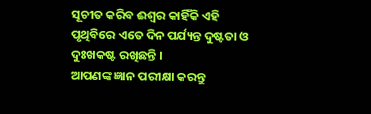ସୂଚୀତ କରିବ ଈଶ୍ୱର କାହିଁକି ଏହି ପୃଥିବିରେ ଏତେ ଦିନ ପର୍ଯ୍ୟନ୍ତ ଦୁଷ୍ଟତା ଓ ଦୁଃଖକଷ୍ଟ ରଖିଛନ୍ତି ।
ଆପଣଙ୍କ ଜ୍ଞାନ ପରୀକ୍ଷା କରନ୍ତୁ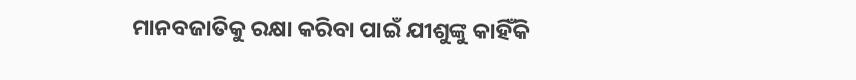ମାନବଜାତିକୁ ରକ୍ଷା କରିବା ପାଇଁ ଯୀଶୁଙ୍କୁ କାହିଁକି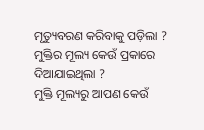ମୃତ୍ୟୁବରଣ କରିବାକୁ ପଡ଼ିଲା ?
ମୁକ୍ତିର ମୂଲ୍ୟ କେଉଁ ପ୍ରକାରେ ଦିଆଯାଇଥିଲା ?
ମୁକ୍ତି ମୂଲ୍ୟରୁ ଆପଣ କେଉଁ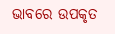ଭାବରେ ଉପକୃତ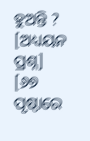ହୁଅନ୍ତି ?
[ଅଧ୍ୟୟନ ପ୍ରଶ୍ନ]
[୬୭ ପୃଷ୍ଠାରେ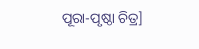ପୂରା-ପୃଷ୍ଠା ଚିତ୍ର]